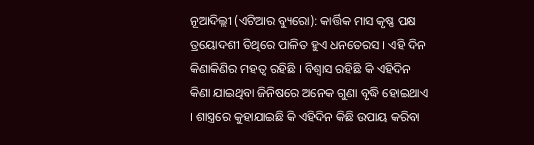ନୂଆଦିଲ୍ଲୀ (ଏଟିଆର ବ୍ୟୁରୋ): କାର୍ତ୍ତିକ ମାସ କୃଷ୍ଣ ପକ୍ଷ ତ୍ରୟୋଦଶୀ ତିଥିରେ ପାଳିତ ହୁଏ ଧନତେରସ । ଏହି ଦିନ କିଣାକିଣିର ମହତ୍ୱ ରହିଛି । ବିଶ୍ୱାସ ରହିଛି କି ଏହିଦିନ କିଣା ଯାଇଥିବା ଜିନିଷରେ ଅନେକ ଗୁଣା ବୃଦ୍ଧି ହୋଇଥାଏ । ଶାସ୍ତ୍ରରେ କୁହାଯାଇଛି କି ଏହିଦିନ କିଛି ଉପାୟ କରିବା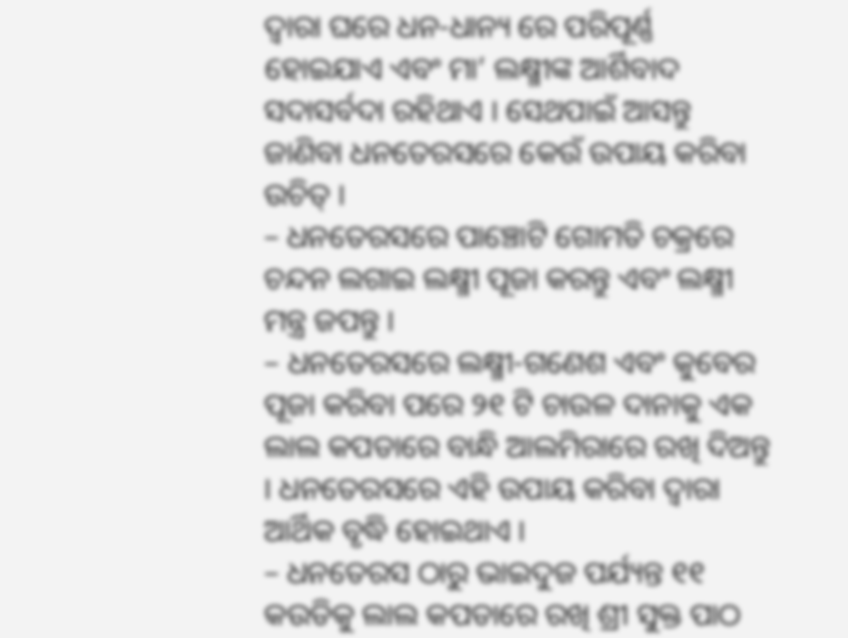ଦ୍ୱାରା ଘରେ ଧନ-ଧାନ୍ୟ ରେ ପରିପୂର୍ଣ୍ଣ ହୋଇଯାଏ ଏବଂ ମା’ ଲକ୍ଷ୍ମୀଙ୍କ ଆର୍ଶିବାଦ ସଦାସର୍ବଦା ରହିଥାଏ । ସେଥପାଇଁ ଆସନ୍ତୁ ଜାଣିବା ଧନତେରସରେ କେଉଁ ଉପାୟ କରିବା ଉଚିତ୍ ।
– ଧନତେରସରେ ପାଞ୍ଚୋଟି ଗୋମତି ଚକ୍ରରେ ଚନ୍ଦନ ଲଗାଇ ଲକ୍ଷ୍ମୀ ପୂଜା କରନ୍ତୁ ଏବଂ ଲକ୍ଷ୍ମୀ ମନ୍ତ୍ର ଜପନ୍ତୁ ।
– ଧନତେରସରେ ଲକ୍ଷ୍ମୀ-ଗଣେଶ ଏବଂ କୁବେର ପୂଜା କରିବା ପରେ ୨୧ ଟି ଚାଉଳ ଦାନାକୁ ଏକ ଲାଲ କପଡାରେ ବାନ୍ଧି ଆଲମିରାରେ ରଖି ଦିଅନ୍ତୁ । ଧନତେରସରେ ଏହି ଉପାୟ କରିବା ଦ୍ୱାରା ଆର୍ଥିକ ବୃଦ୍ଧି ହୋଇଥାଏ ।
– ଧନତେରସ ଠାରୁ ଭାଇଦୁଜ ପର୍ଯ୍ୟନ୍ତ ୧୧ କଉଡିକୁ ଲାଲ କପଡାରେ ରଖି ଶ୍ରୀ ସୁକ୍ତ ପାଠ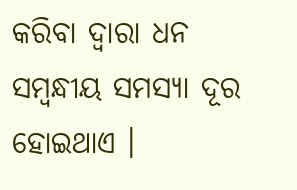କରିବା ଦ୍ୱାରା ଧନ ସମ୍ବନ୍ଧୀୟ ସମସ୍ୟା ଦୂର ହୋଇଥାଏ ।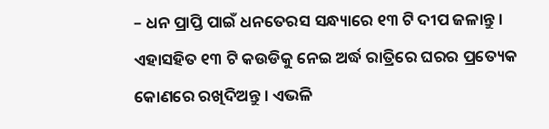– ଧନ ପ୍ରାପ୍ତି ପାଇଁ ଧନତେରସ ସନ୍ଧ୍ୟାରେ ୧୩ ଟି ଦୀପ ଜଳାନ୍ତୁ । ଏହାସହିତ ୧୩ ଟି କଉଡିକୁ ନେଇ ଅର୍ଦ୍ଧ ରାତ୍ରିରେ ଘରର ପ୍ରତ୍ୟେକ କୋଣରେ ରଖିଦିଅନ୍ତୁ । ଏଭଳି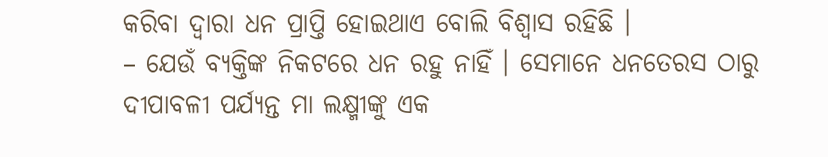କରିବା ଦ୍ୱାରା ଧନ ପ୍ରାପ୍ତି ହୋଇଥାଏ ବୋଲି ବିଶ୍ୱାସ ରହିଛି ।
– ଯେଉଁ ବ୍ୟକ୍ତିଙ୍କ ନିକଟରେ ଧନ ରହୁ ନାହିଁ । ସେମାନେ ଧନତେରସ ଠାରୁ ଦୀପାବଳୀ ପର୍ଯ୍ୟନ୍ତ ମା ଲକ୍ଷ୍ମୀଙ୍କୁ ଏକ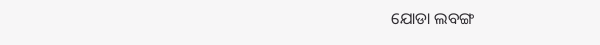ଯୋଡା ଲବଙ୍ଗ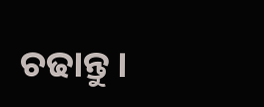ଚଢାନ୍ତୁ ।